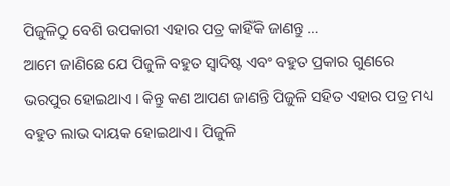ପିଜୁଳିଠୁ ବେଶି ଉପକାରୀ ଏହାର ପତ୍ର କାହିଁକି ଜାଣନ୍ତୁ …
ଆମେ ଜାଣିଛେ ଯେ ପିଜୁଳି ବହୁତ ସ୍ବାଦିଷ୍ଟ ଏବଂ ବହୁତ ପ୍ରକାର ଗୁଣରେ ଭରପୁର ହୋଇଥାଏ । କିନ୍ତୁ କଣ ଆପଣ ଜାଣନ୍ତି ପିଜୁଳି ସହିତ ଏହାର ପତ୍ର ମଧ୍ୟ ବହୁତ ଲାଭ ଦାୟକ ହୋଇଥାଏ। ପିଜୁଳି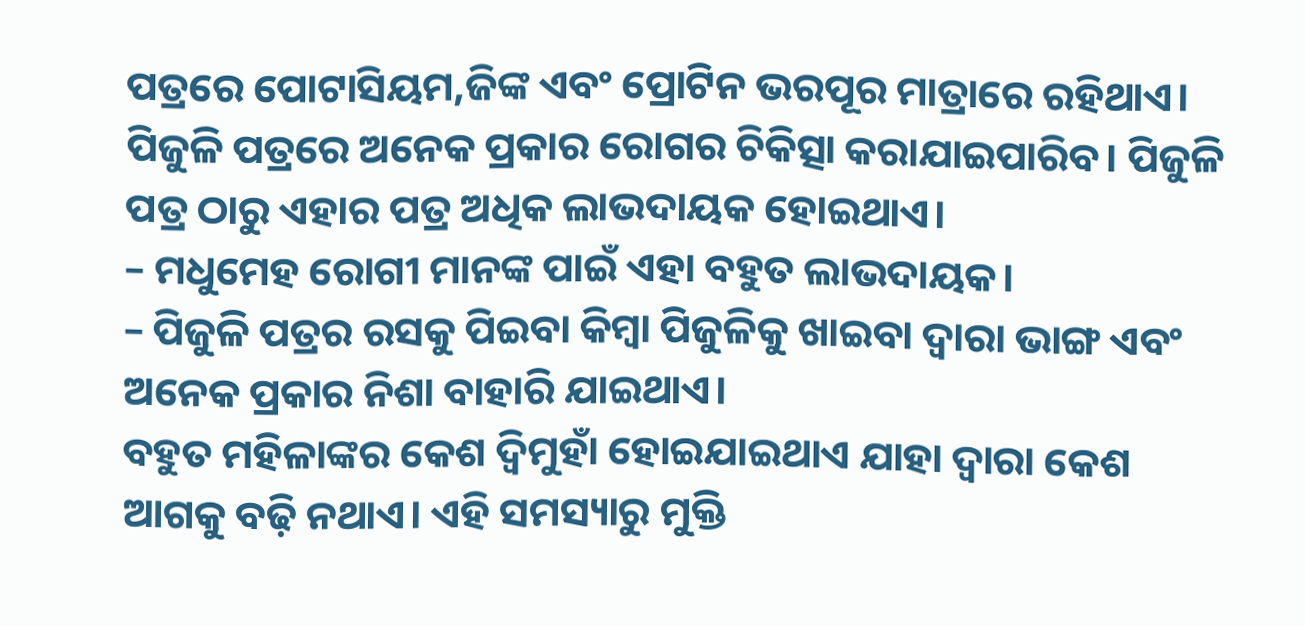ପତ୍ରରେ ପୋଟାସିୟମ,ଜିଙ୍କ ଏବଂ ପ୍ରୋଟିନ ଭରପୂର ମାତ୍ରାରେ ରହିଥାଏ। ପିଜୁଳି ପତ୍ରରେ ଅନେକ ପ୍ରକାର ରୋଗର ଚିକିତ୍ସା କରାଯାଇପାରିବ। ପିଜୁଳି ପତ୍ର ଠାରୁ ଏହାର ପତ୍ର ଅଧିକ ଲାଭଦାୟକ ହୋଇଥାଏ।
– ମଧୁମେହ ରୋଗୀ ମାନଙ୍କ ପାଇଁ ଏହା ବହୁତ ଲାଭଦାୟକ।
– ପିଜୁଳି ପତ୍ରର ରସକୁ ପିଇବା କିମ୍ବା ପିଜୁଳିକୁ ଖାଇବା ଦ୍ବାରା ଭାଙ୍ଗ ଏବଂ ଅନେକ ପ୍ରକାର ନିଶା ବାହାରି ଯାଇଥାଏ।
ବହୁତ ମହିଳାଙ୍କର କେଶ ଦ୍ବିମୁହାଁ ହୋଇଯାଇଥାଏ ଯାହା ଦ୍ବାରା କେଶ ଆଗକୁ ବଢ଼ି ନଥାଏ। ଏହି ସମସ୍ୟାରୁ ମୁକ୍ତି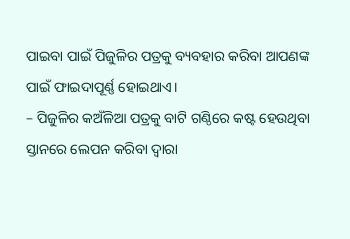ପାଇବା ପାଇଁ ପିଜୁଳିର ପତ୍ରକୁ ବ୍ୟବହାର କରିବା ଆପଣଙ୍କ ପାଇଁ ଫାଇଦାପୂର୍ଣ୍ଣ ହୋଇଥାଏ।
– ପିଜୁଳିର କଅଁଳିଆ ପତ୍ରକୁ ବାଟି ଗଣ୍ଠିରେ କଷ୍ଟ ହେଉଥିବା ସ୍ତାନରେ ଲେପନ କରିବା ଦ୍ବାରା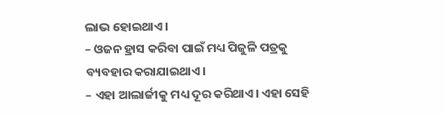ଲାଭ ହୋଇଥାଏ।
– ଓଜନ ହ୍ରାସ କରିବା ପାଇଁ ମଧ୍ୟ ପିଜୁଳି ପତ୍ରକୁ ବ୍ୟବହାର କରାଯାଇଥାଏ।
– ଏହା ଆଲାର୍ଜୀକୁ ମଧ୍ୟ ଦୂର କରିଥାଏ। ଏହା ସେହି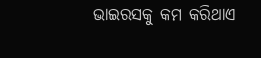ଭାଇରସକୁ କମ କରିଥାଏ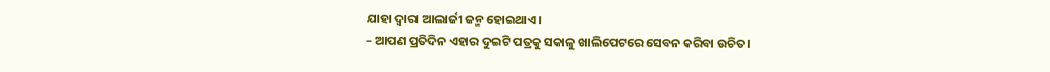ଯାହା ଦ୍ବାରା ଆଲାର୍ଜୀ ଜନ୍ମ ହୋଇଥାଏ।
– ଆପଣ ପ୍ରତିଦିନ ଏହାର ଦୁଇଟି ପତ୍ରକୁ ସକାଳୁ ଖାଲିପେଟରେ ସେବନ କରିବା ଉଚିତ।